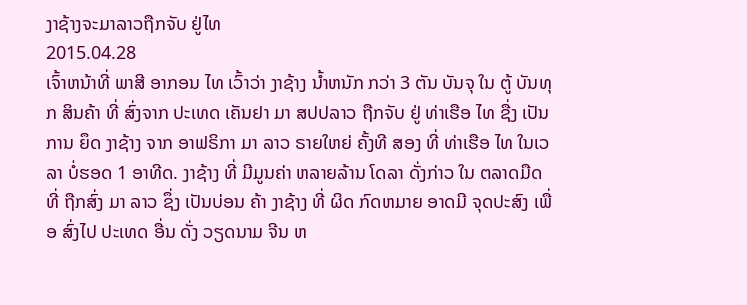ງາຊ້າງຈະມາລາວຖືກຈັບ ຢູ່ໄທ
2015.04.28
ເຈົ້າຫນ້າທີ່ ພາສີ ອາກອນ ໄທ ເວົ້າວ່າ ງາຊ້າງ ນ້ຳຫນັກ ກວ່າ 3 ຕັນ ບັນຈຸ ໃນ ຕູ້ ບັນທຸກ ສິນຄ້າ ທີ່ ສົ່ງຈາກ ປະເທດ ເຄັນຢາ ມາ ສປປລາວ ຖືກຈັບ ຢູ່ ທ່າເຮືອ ໄທ ຊື່ງ ເປັນການ ຍຶດ ງາຊ້າງ ຈາກ ອາຟຣິກາ ມາ ລາວ ຣາຍໃຫຍ່ ຄັ້ງທີ ສອງ ທີ່ ທ່າເຮືອ ໄທ ໃນເວລາ ບໍ່ຮອດ 1 ອາທີດ. ງາຊ້າງ ທີ່ ມີມູນຄ່າ ຫລາຍລ້ານ ໂດລາ ດັ່ງກ່າວ ໃນ ຕລາດມືດ ທີ່ ຖືກສົ່ງ ມາ ລາວ ຊຶ່ງ ເປັນບ່ອນ ຄ້າ ງາຊ້າງ ທີ່ ຜິດ ກົດຫມາຍ ອາດມີ ຈຸດປະສົງ ເພື່ອ ສົ່ງໄປ ປະເທດ ອື່ນ ດັ່ງ ວຽດນາມ ຈີນ ຫ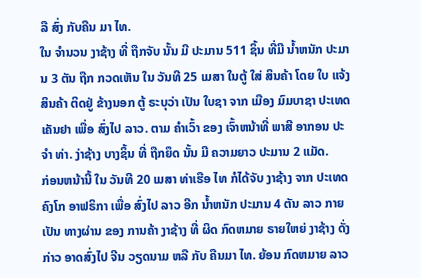ລື ສົ່ງ ກັບຄືນ ມາ ໄທ.
ໃນ ຈຳນວນ ງາຊ້າງ ທີ່ ຖືກຈັບ ນັ້ນ ມີ ປະມານ 511 ຊິ້ນ ທີ່ມີ ນ້ຳຫນັກ ປະມານ 3 ຕັນ ຖືກ ກວດເຫັນ ໃນ ວັນທີ 25 ເມສາ ໃນຕູ້ ໃສ່ ສິນຄ້າ ໂດຍ ໃບ ແຈ້ງ ສິນຄ້າ ຕິດຢູ່ ຂ້າງນອກ ຕູ້ ຣະບຸວ່າ ເປັນ ໃບຊາ ຈາກ ເມືອງ ມົມບາຊາ ປະເທດ ເຄັນຢາ ເພື່ອ ສົ່ງໄປ ລາວ. ຕາມ ຄຳເວົ້າ ຂອງ ເຈົ້າຫນ້າທີ່ ພາສີ ອາກອນ ປະຈຳ ທ່າ. ງ່າຊ້າງ ບາງຊິ້ນ ທີ່ ຖືກຍຶດ ນັ້ນ ມີ ຄວາມຍາວ ປະມານ 2 ແມັດ.
ກ່ອນຫນ້ານີ້ ໃນ ວັນທີ 20 ເມສາ ທ່າເຮືອ ໄທ ກໍໄດ້ຈັບ ງາຊ້າງ ຈາກ ປະເທດ ຄົງໂກ ອາຟຣິກາ ເພື່ອ ສົ່ງໄປ ລາວ ອີກ ນ້ຳຫນັກ ປະມານ 4 ຕັນ ລາວ ກາຍເປັນ ທາງຜ່ານ ຂອງ ການຄ້າ ງາຊ້າງ ທີ່ ຜິດ ກົດຫມາຍ ຣາຍໃຫຍ່ ງາຊ້າງ ດັ່ງກ່າວ ອາດສົ່ງໄປ ຈີນ ວຽດນາມ ຫລື ກັບ ຄືນມາ ໄທ. ຍ້ອນ ກົດຫມາຍ ລາວ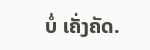ບໍ່ ເຄັ່ງຄັດ.